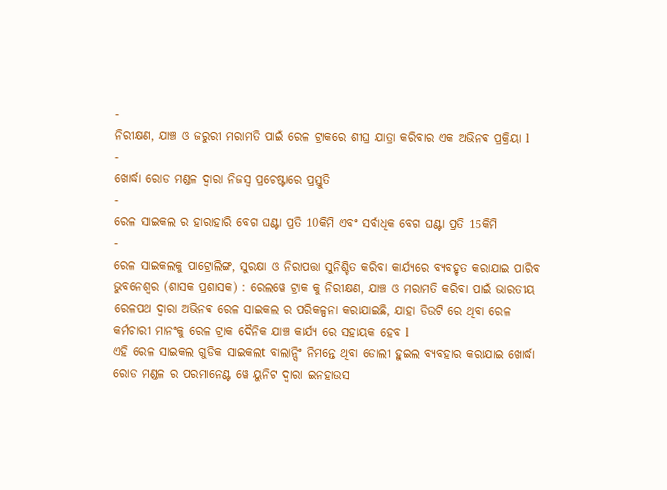-
ନିରୀକ୍ଷଣ, ଯାଞ୍ଚ ଓ ଜରୁରୀ ମରାମତି ପାଇଁ ରେଳ ଟ୍ରାକରେ ଶୀଘ୍ର ଯାତ୍ରା କରିବାର ଏକ ଅଭିନଵ ପ୍ରକ୍ରିୟା l
-
ଖୋର୍ଦ୍ଧା ରୋଡ ମଣ୍ଡଳ ଦ୍ୱାରା ନିଜସ୍ୱ ପ୍ରଚେଷ୍ଟାରେ ପ୍ରସ୍ତୁତି
-
ରେଳ ସାଇକଲ ର ହାରାହାରି ବେଗ ଘଣ୍ଟା ପ୍ରତି 10କିମି ଏବଂ ସର୍ବାଧିକ ବେଗ ଘଣ୍ଟା ପ୍ରତି 15କିମି
-
ରେଳ ସାଇକଲକୁ ପାଟ୍ରୋଲିଙ୍ଗ, ସୁରକ୍ଷା ଓ ନିରାପତ୍ତା ସୁନିଶ୍ଚିତ କରିବା କାର୍ଯ୍ୟରେ ବ୍ୟବହୃତ କରାଯାଇ ପାରିବ
ଭୁବନେଶ୍ୱର (ଶାସକ ପ୍ରଶାସକ) : ରେଲୱେ ଟ୍ରାକ କୁ ନିରୀକ୍ଷଣ, ଯାଞ୍ଚ ଓ ମରାମତି କରିବା ପାଇଁ ଭାରତୀୟ ରେଳପଥ ଦ୍ଵାରା ଅଭିନଵ ରେଳ ସାଇକଲ ର ପରିକଳ୍ପନା କରାଯାଇଛି, ଯାହା ଡିଉଟି ରେ ଥିବା ରେଳ କର୍ମଚାରୀ ମାନଂକୁ ରେଳ ଟ୍ରାକ ଦୈନିକ ଯାଞ୍ଚ କାର୍ଯ୍ୟ ରେ ସହାୟକ ହେବ l
ଏହି ରେଳ ସାଇକଲ ଗୁଡିକ ସାଇକଲt ବାଲାନ୍ସିଂ ନିମନ୍ତେ ଥିବା ଡୋଲୀ ହୁଇଲ ବ୍ୟବହାର କରାଯାଇ ଖୋର୍ଦ୍ଧା ରୋଡ ମଣ୍ଡଳ ର ପରମାନେଣ୍ଟ ୱେ ୟୁନିଟ ଦ୍ଵାରା ଇନହାଉସ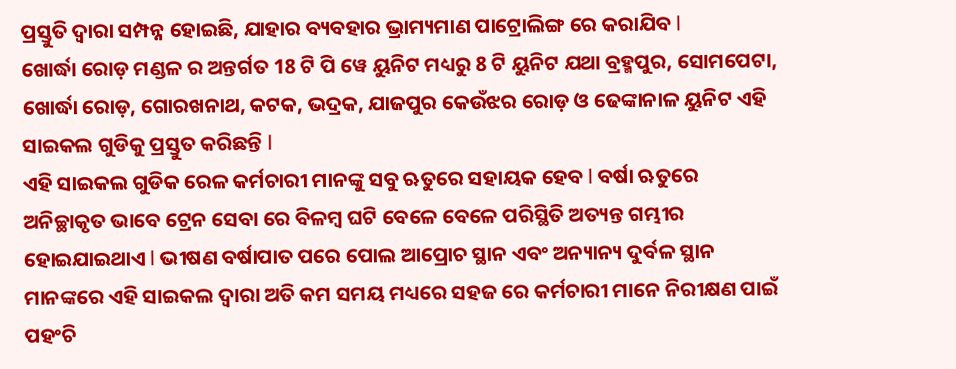ପ୍ରସ୍ତୁତି ଦ୍ଵାରା ସମ୍ପନ୍ନ ହୋଇଛି, ଯାହାର ବ୍ୟବହାର ଭ୍ରାମ୍ୟମାଣ ପାଟ୍ରୋଲିଙ୍ଗ ରେ କରାଯିବ l
ଖୋର୍ଦ୍ଧା ରୋଡ଼ ମଣ୍ଡଳ ର ଅନ୍ତର୍ଗତ 18 ଟି ପି ୱେ ୟୁନିଟ ମଧ୍ୟରୁ 8 ଟି ୟୁନିଟ ଯଥା ବ୍ରହ୍ମପୁର, ସୋମପେଟା, ଖୋର୍ଦ୍ଧା ରୋଡ଼, ଗୋରଖନାଥ, କଟକ, ଭଦ୍ରକ, ଯାଜପୁର କେଉଁଝର ରୋଡ଼ ଓ ଢେଙ୍କାନାଳ ୟୁନିଟ ଏହି ସାଇକଲ ଗୁଡିକୁ ପ୍ରସ୍ତୁତ କରିଛନ୍ତି l
ଏହି ସାଇକଲ ଗୁଡିକ ରେଳ କର୍ମଚାରୀ ମାନଙ୍କୁ ସବୁ ଋତୁରେ ସହାୟକ ହେବ l ବର୍ଷା ଋତୁରେ ଅନିଚ୍ଛାକୃତ ଭାବେ ଟ୍ରେନ ସେବା ରେ ବିଳମ୍ବ ଘଟି ବେଳେ ବେଳେ ପରିସ୍ଥିତି ଅତ୍ୟନ୍ତ ଗମ୍ଭୀର ହୋଇଯାଇଥାଏ l ଭୀଷଣ ବର୍ଷାପାତ ପରେ ପୋଲ ଆପ୍ରୋଚ ସ୍ଥାନ ଏବଂ ଅନ୍ୟାନ୍ୟ ଦୁର୍ବଳ ସ୍ଥାନ ମାନଙ୍କରେ ଏହି ସାଇକଲ ଦ୍ଵାରା ଅତି କମ ସମୟ ମଧ୍ୟରେ ସହଜ ରେ କର୍ମଚାରୀ ମାନେ ନିରୀକ୍ଷଣ ପାଇଁ ପହଂଚି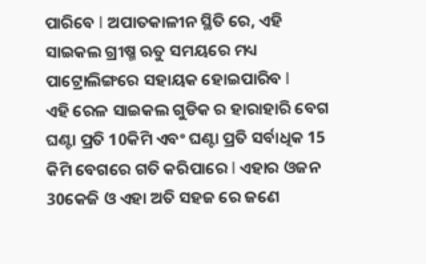ପାରିବେ l ଅପାତକାଳୀନ ସ୍ଥିତି ରେ, ଏହି ସାଇକଲ ଗ୍ରୀଷ୍ମ ଋତୁ ସମୟରେ ମଧ୍ୟ ପାଟ୍ରୋଲିଙ୍ଗରେ ସହାୟକ ହୋଇପାରିବ l
ଏହି ରେଳ ସାଇକଲ ଗୁଡିକ ର ହାରାହାରି ବେଗ ଘଣ୍ଟା ପ୍ରତି 10କିମି ଏବଂ ଘଣ୍ଟା ପ୍ରତି ସର୍ବାଧିକ 15 କିମି ବେଗରେ ଗତି କରିପାରେ l ଏହାର ଓଜନ 30କେଜି ଓ ଏହା ଅତି ସହଜ ରେ ଜଣେ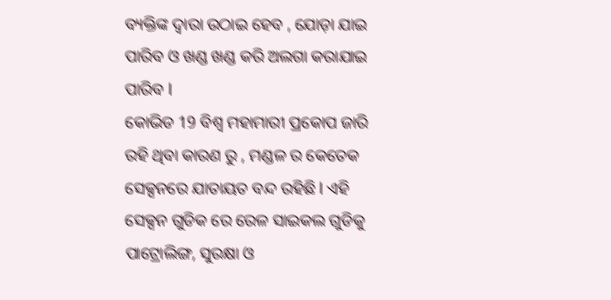ବ୍ୟକ୍ତିଙ୍କ ଦ୍ଵାରା ଉଠାଇ ହେବ , ଯୋଡ଼ା ଯାଇ ପାରିବ ଓ ଖଣ୍ଡ ଖଣ୍ଡ କରି ଅଲଗା କରାଯାଇ ପାରିବ l
କୋଭିଡ 19 ବିଶ୍ୱ ମହାମାରୀ ପ୍ରକୋପ ଜାରି ରହି ଥିବା କାରଣ ରୁ , ମଣ୍ଡଳ ର କେତେକ ସେକ୍ସନରେ ଯାତାୟତ ବନ୍ଦ ରହିଛି l ଏହି ସେକ୍ସନ ଗୁଡିକ ରେ ରେଳ ସାଇକଲ ଗୁଡିକୁ ପାଟ୍ରୋଲିଙ୍ଗ, ସୁରକ୍ଷା ଓ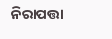ନିରାପତ୍ତା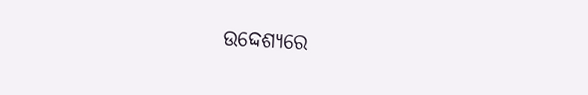ଉଦ୍ଦେଶ୍ୟରେ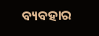ବ୍ୟବହାର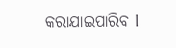କରାଯାଇପାରିବ l